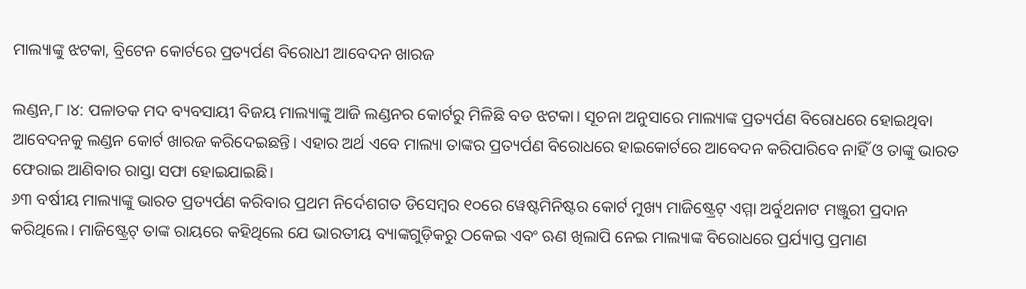ମାଲ୍ୟାଙ୍କୁ ଝଟକା, ବ୍ରିଟେନ କୋର୍ଟରେ ପ୍ରତ୍ୟର୍ପଣ ବିରୋଧୀ ଆବେଦନ ଖାରଜ

ଲଣ୍ଡନ,୮।୪: ପଳାତକ ମଦ ବ୍ୟବସାୟୀ ବିଜୟ ମାଲ୍ୟାଙ୍କୁ ଆଜି ଲଣ୍ଡନର କୋର୍ଟରୁ ମିଳିଛି ବଡ ଝଟକା। ସୂଚନା ଅନୁସାରେ ମାଲ୍ୟାଙ୍କ ପ୍ରତ୍ୟର୍ପଣ ବିରୋଧରେ ହୋଇଥିବା ଆବେଦନକୁ ଲଣ୍ଡନ କୋର୍ଟ ଖାରଜ କରିଦେଇଛନ୍ତି। ଏହାର ଅର୍ଥ ଏବେ ମାଲ୍ୟା ତାଙ୍କର ପ୍ରତ୍ୟର୍ପଣ ବିରୋଧରେ ହାଇକୋର୍ଟରେ ଆବେଦନ କରିପାରିବେ ନାହିଁ ଓ ତାଙ୍କୁ ଭାରତ ଫେରାଇ ଆଣିବାର ରାସ୍ତା ସଫା ହୋଇଯାଇଛି।
୬୩ ବର୍ଷୀୟ ମାଲ୍ୟାଙ୍କୁ ଭାରତ ପ୍ରତ୍ୟର୍ପଣ କରିବାର ପ୍ରଥମ ନିର୍ଦେଶଗତ ଡିସେମ୍ବର ୧୦ରେ ୱେଷ୍ଟମିନିଷ୍ଟର କୋର୍ଟ ମୁଖ୍ୟ ମାଜିଷ୍ଟ୍ରେଟ୍ ଏମ୍ମା ଅର୍ବୁଥନାଟ ମଞ୍ଜୁରୀ ପ୍ରଦାନ କରିଥିଲେ। ମାଜିଷ୍ଟ୍ରେଟ୍ ତାଙ୍କ ରାୟରେ କହିଥିଲେ ଯେ ଭାରତୀୟ ବ୍ୟାଙ୍କଗୁଡ଼ିକରୁ ଠକେଇ ଏବଂ ଋଣ ଖିଲାପି ନେଇ ମାଲ୍ୟାଙ୍କ ବିରୋଧରେ ପ୍ରର୍ଯ୍ୟାପ୍ତ ପ୍ରମାଣ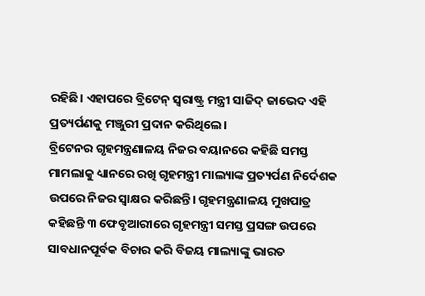ରହିଛି। ଏହାପରେ ବ୍ରିଟେନ୍ ସ୍ୱରାଷ୍ଟ୍ର ମନ୍ତ୍ରୀ ସାଜିଦ୍ ଜାଭେଦ ଏହି ପ୍ରତ୍ୟର୍ପଣକୁ ମଞ୍ଜୁରୀ ପ୍ରଦାନ କରିଥିଲେ।
ବ୍ରିଟେନର ଗୃହମନ୍ତ୍ରଣାଳୟ ନିଜର ବୟାନରେ କହିଛି ସମସ୍ତ ମାମଲାକୁ ଧ୍ୟାନରେ ରଖି ଗୃହମନ୍ତ୍ରୀ ମାଲ୍ୟାଙ୍କ ପ୍ରତ୍ୟର୍ପଣ ନିର୍ଦେଶକ ଉପରେ ନିଜର ସ୍ବାକ୍ଷର କରିଛନ୍ତି। ଗୃହମନ୍ତ୍ରଣାଳୟ ମୁଖପାତ୍ର କହିଛନ୍ତି ୩ ଫେବୃଆରୀରେ ଗୃହମନ୍ତ୍ରୀ ସମସ୍ତ ପ୍ରସଙ୍ଗ ଉପରେ ସାବଧାନପୂର୍ବକ ବିଚାର କରି ବିଜୟ ମାଲ୍ୟାଙ୍କୁ ଭାରତ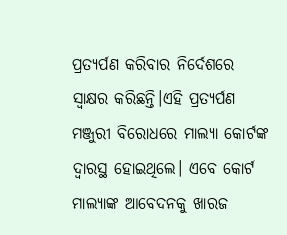ପ୍ରତ୍ୟର୍ପଣ କରିବାର ନିର୍ଦେଶରେ ସ୍ବାକ୍ଷର କରିଛନ୍ତି।ଏହି ପ୍ରତ୍ୟର୍ପଣ ମଞ୍ଜୁରୀ ବିରୋଧରେ ମାଲ୍ୟା କୋର୍ଟଙ୍କ ଦ୍ୱାରସ୍ଥ ହୋଇଥିଲେ। ଏବେ କୋର୍ଟ ମାଲ୍ୟାଙ୍କ ଆବେଦନକୁ ଖାରଜ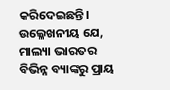କରିଦେଇଛନ୍ତି। ଉଲ୍ଳେଖନୀୟ ଯେ, ମାଲ୍ୟା ଭାରତର ବିଭିନ୍ନ ବ୍ୟାଙ୍କରୁ ପ୍ରାୟ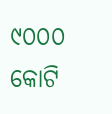୯୦୦୦ କୋଟି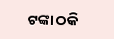ଟଙ୍କା ଠକି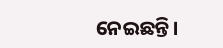ନେଇଛନ୍ତି।